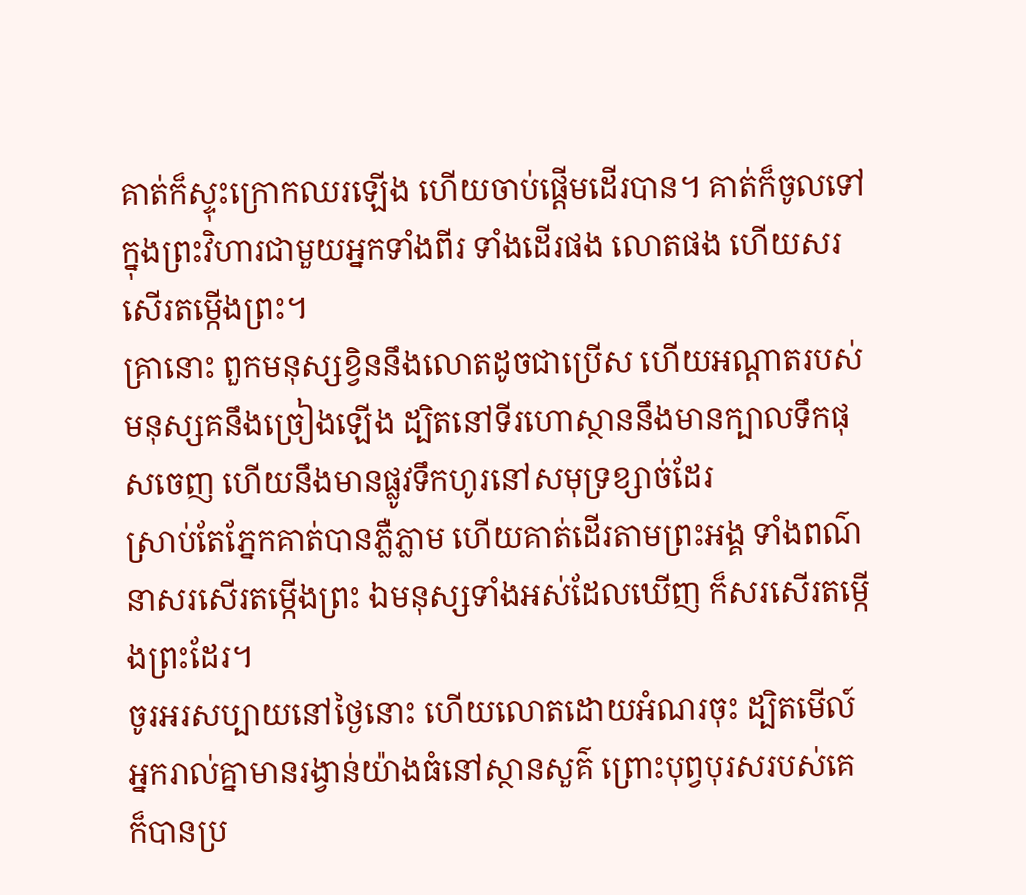គាត់ក៏ស្ទុះក្រោកឈរឡើង ហើយចាប់ផ្ដើមដើរបាន។ គាត់ក៏ចូលទៅក្នុងព្រះវិហារជាមួយអ្នកទាំងពីរ ទាំងដើរផង លោតផង ហើយសរសើរតម្កើងព្រះ។
គ្រានោះ ពួកមនុស្សខ្វិននឹងលោតដូចជាប្រើស ហើយអណ្ដាតរបស់មនុស្សគនឹងច្រៀងឡើង ដ្បិតនៅទីរហោស្ថាននឹងមានក្បាលទឹកផុសចេញ ហើយនឹងមានផ្លូវទឹកហូរនៅសមុទ្រខ្សាច់ដែរ
ស្រាប់តែភ្នែកគាត់បានភ្លឺភ្លាម ហើយគាត់ដើរតាមព្រះអង្គ ទាំងពណ៌នាសរសើរតម្កើងព្រះ ឯមនុស្សទាំងអស់ដែលឃើញ ក៏សរសើរតម្កើងព្រះដែរ។
ចូរអរសប្បាយនៅថ្ងៃនោះ ហើយលោតដោយអំណរចុះ ដ្បិតមើល៍ អ្នករាល់គ្នាមានរង្វាន់យ៉ាងធំនៅស្ថានសួគ៌ ព្រោះបុព្វបុរសរបស់គេ ក៏បានប្រ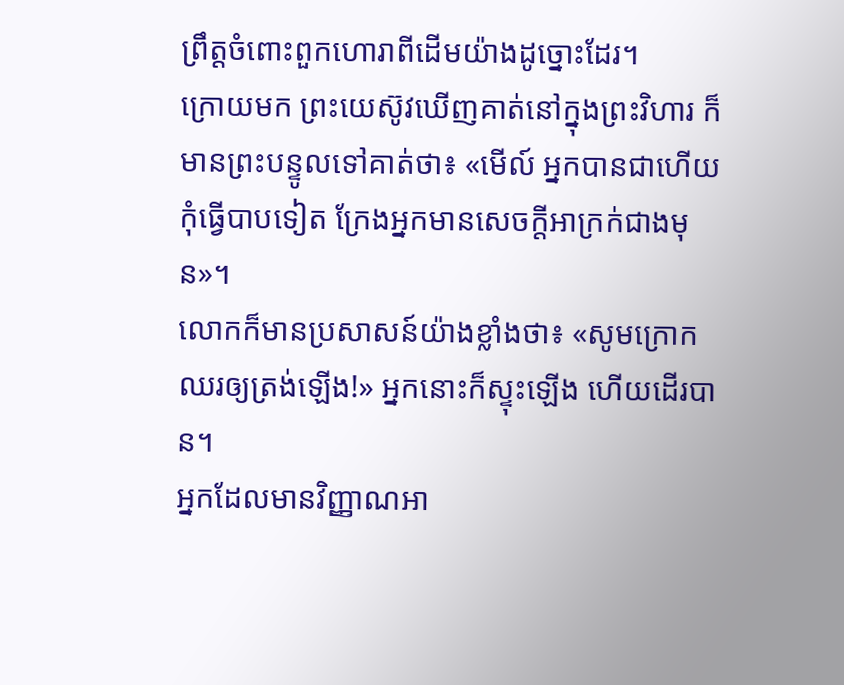ព្រឹត្តចំពោះពួកហោរាពីដើមយ៉ាងដូច្នោះដែរ។
ក្រោយមក ព្រះយេស៊ូវឃើញគាត់នៅក្នុងព្រះវិហារ ក៏មានព្រះបន្ទូលទៅគាត់ថា៖ «មើល៍ អ្នកបានជាហើយ កុំធ្វើបាបទៀត ក្រែងអ្នកមានសេចក្តីអាក្រក់ជាងមុន»។
លោកក៏មានប្រសាសន៍យ៉ាងខ្លាំងថា៖ «សូមក្រោកឈរឲ្យត្រង់ឡើង!» អ្នកនោះក៏ស្ទុះឡើង ហើយដើរបាន។
អ្នកដែលមានវិញ្ញាណអា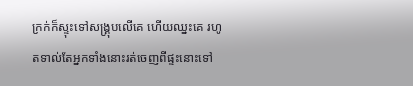ក្រក់ក៏ស្ទុះទៅសង្គ្រុបលើគេ ហើយឈ្នះគេ រហូតទាល់តែអ្នកទាំងនោះរត់ចេញពីផ្ទះនោះទៅ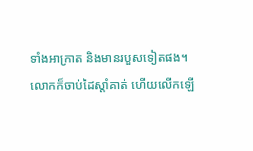ទាំងអាក្រាត និងមានរបួសទៀតផង។
លោកក៏ចាប់ដៃស្តាំគាត់ ហើយលើកឡើ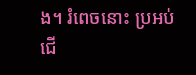ង។ រំពេចនោះ ប្រអប់ជើ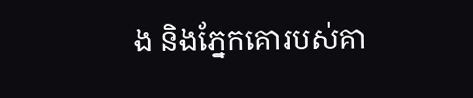ង និងភ្នែកគោរបស់គា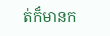ត់ក៏មានក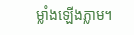ម្លាំងឡើងភ្លាម។